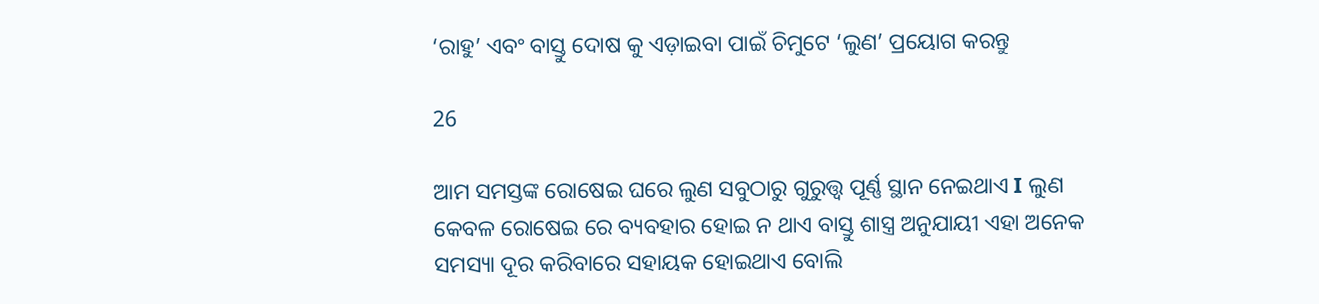‘ରାହୁ’ ଏବଂ ବାସ୍ତୁ ଦୋଷ କୁ ଏଡ଼ାଇବା ପାଇଁ ଚିମୁଟେ ‘ଲୁଣ’ ପ୍ରୟୋଗ କରନ୍ତୁ

26

ଆମ ସମସ୍ତଙ୍କ ରୋଷେଇ ଘରେ ଲୁଣ ସବୁଠାରୁ ଗୁରୁତ୍ତ୍ଵ ପୂର୍ଣ୍ଣ ସ୍ଥାନ ନେଇଥାଏ I ଲୁଣ କେବଳ ରୋଷେଇ ରେ ବ୍ୟବହାର ହୋଇ ନ ଥାଏ ବାସ୍ତୁ ଶାସ୍ତ୍ର ଅନୁଯାୟୀ ଏହା ଅନେକ ସମସ୍ୟା ଦୂର କରିବାରେ ସହାୟକ ହୋଇଥାଏ ବୋଲି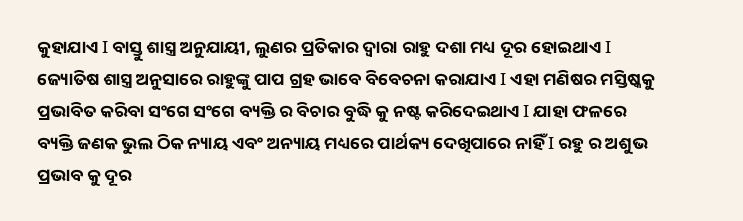କୁହାଯାଏ I ବାସ୍ତୁ ଶାସ୍ତ୍ର ଅନୁଯାୟୀ, ଲୁଣର ପ୍ରତିକାର ଦ୍ୱାରା ରାହୁ ଦଶା ମଧ୍ୟ ଦୂର ହୋଇଥାଏ I ଜ୍ୟୋତିଷ ଶାସ୍ତ୍ର ଅନୁସାରେ ରାହୁଙ୍କୁ ପାପ ଗ୍ରହ ଭାବେ ବିବେଚନା କରାଯାଏ I ଏହା ମଣିଷର ମସ୍ତିଷ୍କକୁ ପ୍ରଭାବିତ କରିବା ସଂଗେ ସଂଗେ ବ୍ୟକ୍ତି ର ବିଚାର ବୁଦ୍ଧି କୁ ନଷ୍ଟ କରିଦେଇଥାଏ I ଯାହା ଫଳରେ ବ୍ୟକ୍ତି ଜଣକ ଭୁଲ ଠିକ ନ୍ୟାୟ ଏବଂ ଅନ୍ୟାୟ ମଧ୍ୟରେ ପାର୍ଥକ୍ୟ ଦେଖିପାରେ ନାହିଁ I ରହୁ ର ଅଶୁଭ ପ୍ରଭାବ କୁ ଦୂର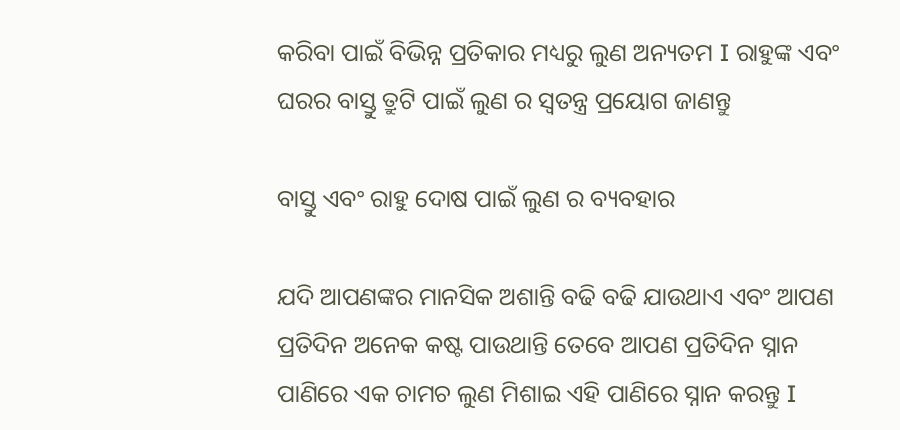କରିବା ପାଇଁ ବିଭିନ୍ନ ପ୍ରତିକାର ମଧ୍ୟରୁ ଲୁଣ ଅନ୍ୟତମ I ରାହୁଙ୍କ ଏବଂ ଘରର ବାସ୍ତୁ ତ୍ରୁଟି ପାଇଁ ଲୁଣ ର ସ୍ୱତନ୍ତ୍ର ପ୍ରୟୋଗ ଜାଣନ୍ତୁ

ବାସ୍ତୁ ଏବଂ ରାହୁ ଦୋଷ ପାଇଁ ଲୁଣ ର ବ୍ୟବହାର

ଯଦି ଆପଣଙ୍କର ମାନସିକ ଅଶାନ୍ତି ବଢି ବଢି ଯାଉଥାଏ ଏବଂ ଆପଣ ପ୍ରତିଦିନ ଅନେକ କଷ୍ଟ ପାଉଥାନ୍ତି ତେବେ ଆପଣ ପ୍ରତିଦିନ ସ୍ନାନ ପାଣିରେ ଏକ ଚାମଚ ଲୁଣ ମିଶାଇ ଏହି ପାଣିରେ ସ୍ନାନ କରନ୍ତୁ I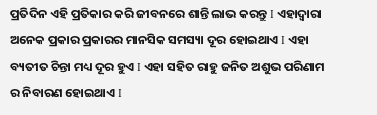ପ୍ରତିଦିନ ଏହି ପ୍ରତିକାର କରି ଜୀବନରେ ଶାନ୍ତି ଲାଭ କରନ୍ତୁ I ଏହାଦ୍ୱାରା ଅନେକ ପ୍ରକାର ପ୍ରକାରର ମାନସିକ ସମସ୍ୟା ଦୂର ହୋଇଥାଏ I ଏହା ବ୍ୟତୀତ ଚିନ୍ତା ମଧ୍ୟ ଦୂର ହୁଏ I ଏହା ସହିତ ରାହୁ ଜନିତ ଅଶୁଭ ପରିଣାମ ର ନିବାରଣ ହୋଇଥାଏ I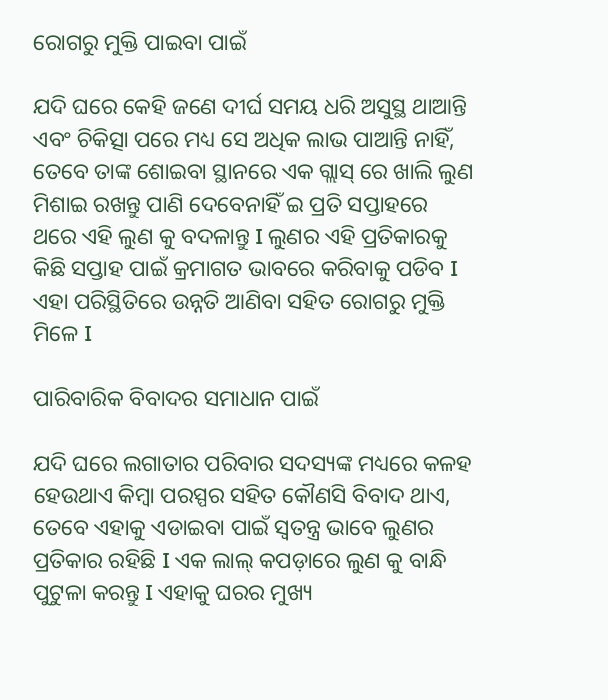ରୋଗରୁ ମୁକ୍ତି ପାଇବା ପାଇଁ

ଯଦି ଘରେ କେହି ଜଣେ ଦୀର୍ଘ ସମୟ ଧରି ଅସୁସ୍ଥ ଥାଆନ୍ତି ଏବଂ ଚିକିତ୍ସା ପରେ ମଧ୍ୟ ସେ ଅଧିକ ଲାଭ ପାଆନ୍ତି ନାହିଁ, ତେବେ ତାଙ୍କ ଶୋଇବା ସ୍ଥାନରେ ଏକ ଗ୍ଲାସ୍ ରେ ଖାଲି ଲୁଣ ମିଶାଇ ରଖନ୍ତୁ ପାଣି ଦେବେନାହିଁ ଇ ପ୍ରତି ସପ୍ତାହରେ ଥରେ ଏହି ଲୁଣ କୁ ବଦଳାନ୍ତୁ I ଲୁଣର ଏହି ପ୍ରତିକାରକୁ କିଛି ସପ୍ତାହ ପାଇଁ କ୍ରମାଗତ ଭାବରେ କରିବାକୁ ପଡିବ I ଏହା ପରିସ୍ଥିତିରେ ଉନ୍ନତି ଆଣିବା ସହିତ ରୋଗରୁ ମୁକ୍ତି ମିଳେ I

ପାରିବାରିକ ବିବାଦର ସମାଧାନ ପାଇଁ

ଯଦି ଘରେ ଲଗାତାର ପରିବାର ସଦସ୍ୟଙ୍କ ମଧ୍ୟରେ କଳହ ହେଉଥାଏ କିମ୍ବା ପରସ୍ପର ସହିତ କୌଣସି ବିବାଦ ଥାଏ, ତେବେ ଏହାକୁ ଏଡାଇବା ପାଇଁ ସ୍ୱତନ୍ତ୍ର ଭାବେ ଲୁଣର ପ୍ରତିକାର ରହିଛି I ଏକ ଲାଲ୍ କପଡ଼ାରେ ଲୁଣ କୁ ବାନ୍ଧି ପୁଟୁଳା କରନ୍ତୁ I ଏହାକୁ ଘରର ମୁଖ୍ୟ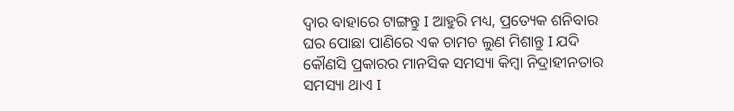ଦ୍ୱାର ବାହାରେ ଟାଙ୍ଗନ୍ତୁ I ଆହୁରି ମଧ୍ୟ, ପ୍ରତ୍ୟେକ ଶନିବାର ଘର ପୋଛା ପାଣିରେ ଏକ ଚାମଚ ଲୁଣ ମିଶାନ୍ତୁ I ଯଦି କୌଣସି ପ୍ରକାରର ମାନସିକ ସମସ୍ୟା କିମ୍ବା ନିଦ୍ରାହୀନତାର ସମସ୍ୟା ଥାଏ I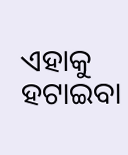ଏହାକୁ ହଟାଇବା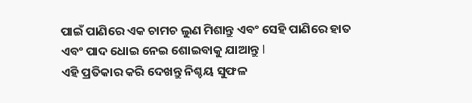ପାଇଁ ପାଣିରେ ଏକ ଚାମଚ ଲୁଣ ମିଶାନ୍ତୁ ଏବଂ ସେହି ପାଣିରେ ହାତ ଏବଂ ପାଦ ଧୋଇ ନେଇ ଶୋଇବାକୁ ଯାଆନ୍ତୁ I
ଏହି ପ୍ରତିକାର କରି ଦେଖନ୍ତୁ ନିଶ୍ଚୟ ସୁଫଳ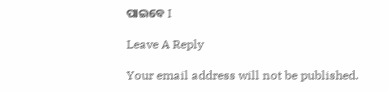ପାଇବେ I

Leave A Reply

Your email address will not be published.